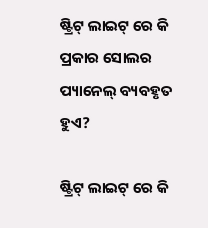ଷ୍ଟ୍ରିଟ୍ ଲାଇଟ୍ ରେ କି ପ୍ରକାର ସୋଲର ପ୍ୟାନେଲ୍ ବ୍ୟବହୃତ ହୁଏ?

ଷ୍ଟ୍ରିଟ୍ ଲାଇଟ୍ ରେ କି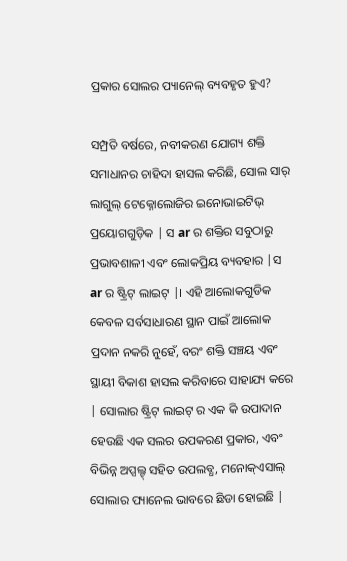ପ୍ରକାର ସୋଲର ପ୍ୟାନେଲ୍ ବ୍ୟବହୃତ ହୁଏ?

ସମ୍ପ୍ରତି ବର୍ଷରେ, ନବୀକରଣ ଯୋଗ୍ୟ ଶକ୍ତି ସମାଧାନର ଚାହିଦା ହାସଲ କରିଛି, ସୋଲ ସାର୍ ଲାଗୁଲ୍ ଟେକ୍ନୋଲୋଜିର ଇନୋଭାଇଟିଭ୍ ପ୍ରୟୋଗଗୁଡ଼ିକ | ସ ar ର ଶକ୍ତିର ସବୁଠାରୁ ପ୍ରଭାବଶାଳୀ ଏବଂ ଲୋକପ୍ରିୟ ବ୍ୟବହାର |ସ ar ର ଷ୍ଟ୍ରିଟ୍ ଲାଇଟ୍ |। ଏହି ଆଲୋକଗୁଡିକ କେବଳ ସର୍ବସାଧାରଣ ସ୍ଥାନ ପାଇଁ ଆଲୋକ ପ୍ରଦାନ ନକରି ନୁହେଁ, ବରଂ ଶକ୍ତି ସଞ୍ଚୟ ଏବଂ ସ୍ଥାୟୀ ବିକାଶ ହାସଲ କରିବାରେ ସାହାଯ୍ୟ କରେ | ସୋଲାର ଷ୍ଟ୍ରିଟ୍ ଲାଇଟ୍ ର ଏକ କି ଉପାଦାନ ହେଉଛି ଏକ ସଲର ଉପକରଣ ପ୍ରକାର, ଏବଂ ବିଭିନ୍ନ ଅପ୍ସଲ୍ଟ୍ ସହିତ ଉପଲବ୍ଧ, ମନୋକ୍ଏସାଲ୍ ସୋଲାର ପ୍ୟାନେଲ ଭାବରେ ଛିଡା ହୋଇଛି |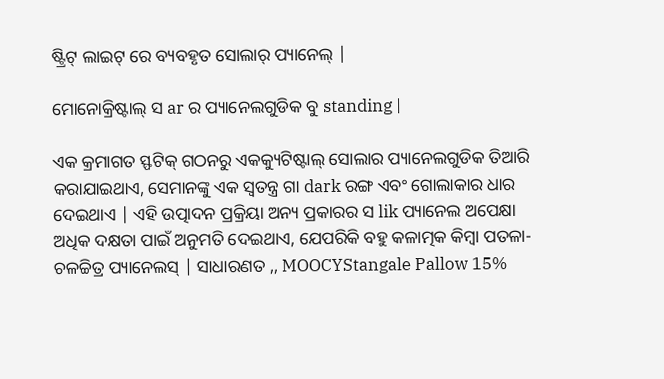ଷ୍ଟ୍ରିଟ୍ ଲାଇଟ୍ ରେ ବ୍ୟବହୃତ ସୋଲାର୍ ପ୍ୟାନେଲ୍ |

ମୋନୋକ୍ରିଷ୍ଟାଲ୍ ସ ar ର ପ୍ୟାନେଲଗୁଡିକ ବୁ standing |

ଏକ କ୍ରମାଗତ ସ୍ଫଟିକ୍ ଗଠନରୁ ଏକକ୍ୟୁଟିଷ୍ଟାଲ୍ ସୋଲାର ପ୍ୟାନେଲଗୁଡିକ ତିଆରି କରାଯାଇଥାଏ, ସେମାନଙ୍କୁ ଏକ ସ୍ୱତନ୍ତ୍ର ଗା dark ରଙ୍ଗ ଏବଂ ଗୋଲାକାର ଧାର ଦେଇଥାଏ | ଏହି ଉତ୍ପାଦନ ପ୍ରକ୍ରିୟା ଅନ୍ୟ ପ୍ରକାରର ସ lik ପ୍ୟାନେଲ ଅପେକ୍ଷା ଅଧିକ ଦକ୍ଷତା ପାଇଁ ଅନୁମତି ଦେଇଥାଏ, ଯେପରିକି ବହୁ କଳାତ୍ମକ କିମ୍ବା ପତଳା-ଚଳଚ୍ଚିତ୍ର ପ୍ୟାନେଲସ୍ | ସାଧାରଣତ ,, MOOCYStangale Pallow 15%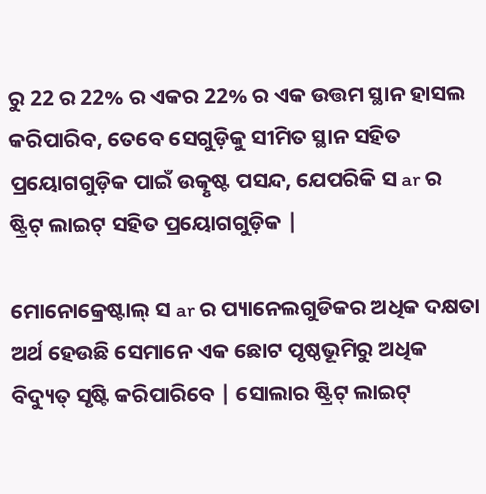ରୁ 22 ର 22% ର ଏକର 22% ର ଏକ ଉତ୍ତମ ସ୍ଥାନ ହାସଲ କରିପାରିବ, ତେବେ ସେଗୁଡ଼ିକୁ ସୀମିତ ସ୍ଥାନ ସହିତ ପ୍ରୟୋଗଗୁଡ଼ିକ ପାଇଁ ଉତ୍କୃଷ୍ଟ ପସନ୍ଦ, ଯେପରିକି ସ ar ର ଷ୍ଟ୍ରିଟ୍ ଲାଇଟ୍ ସହିତ ପ୍ରୟୋଗଗୁଡ଼ିକ |

ମୋନୋକ୍ରେଷ୍ଟାଲ୍ ସ ar ର ପ୍ୟାନେଲଗୁଡିକର ଅଧିକ ଦକ୍ଷତା ଅର୍ଥ ହେଉଛି ସେମାନେ ଏକ ଛୋଟ ପୃଷ୍ଠଭୂମିରୁ ଅଧିକ ବିଦ୍ୟୁତ୍ ସୃଷ୍ଟି କରିପାରିବେ | ସୋଲାର ଷ୍ଟ୍ରିଟ୍ ଲାଇଟ୍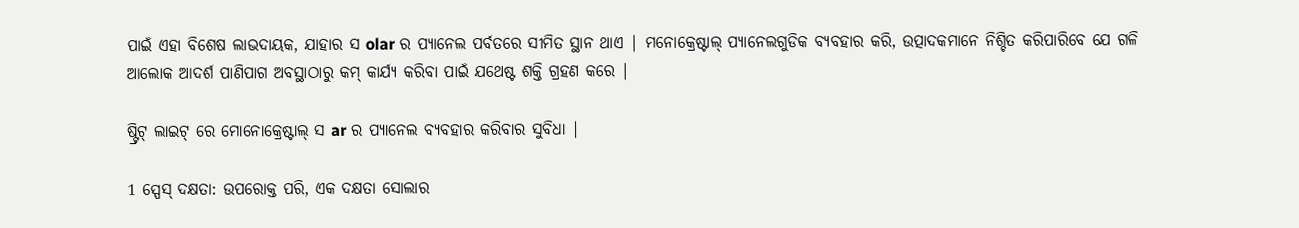ପାଇଁ ଏହା ବିଶେଷ ଲାଭଦାୟକ, ଯାହାର ସ olar ର ପ୍ୟାନେଲ ପର୍ବତରେ ସୀମିତ ସ୍ଥାନ ଥାଏ | ମନୋକ୍ରେଷ୍ଟାଲ୍ ପ୍ୟାନେଲଗୁଡିକ ବ୍ୟବହାର କରି, ଉତ୍ପାଦକମାନେ ନିଶ୍ଚିତ କରିପାରିବେ ଯେ ଗଳି ଆଲୋକ ଆଦର୍ଶ ପାଣିପାଗ ଅବସ୍ଥାଠାରୁ କମ୍ କାର୍ଯ୍ୟ କରିବା ପାଇଁ ଯଥେଷ୍ଟ ଶକ୍ତି ଗ୍ରହଣ କରେ |

ଷ୍ଟ୍ରିଟ୍ ଲାଇଟ୍ ରେ ମୋନୋକ୍ରେଷ୍ଟାଲ୍ ସ ar ର ପ୍ୟାନେଲ ବ୍ୟବହାର କରିବାର ସୁବିଧା |

1 ସ୍ପେସ୍ ଦକ୍ଷତା: ଉପରୋକ୍ତ ପରି, ଏକ ଦକ୍ଷତା ସୋଲାର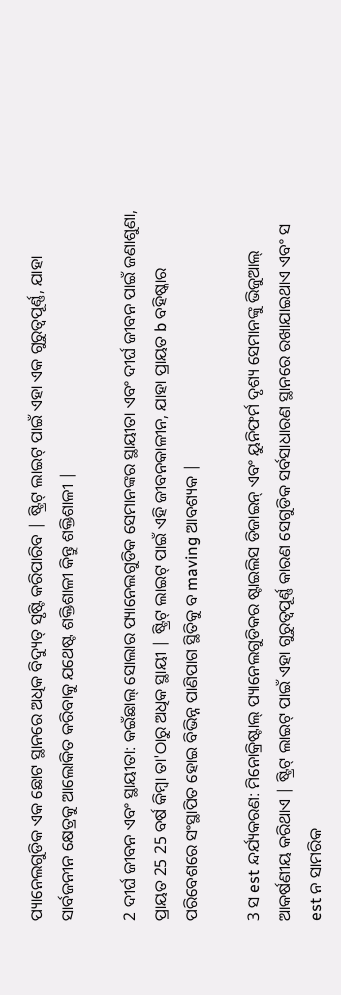ପ୍ୟାନେଲଗୁଡିକ ଏକ ଛୋଟ ସ୍ଥାନରେ ଅଧିକ ବିଦ୍ୟୁତ୍ ସୃଷ୍ଟି କରିପାରିବ | ଷ୍ଟ୍ରିଟ୍ ଲାଇଟ୍ ପାଇଁ ଏହା ଏକ ଗୁରୁତ୍ୱପୂର୍ଣ୍ଣ, ଯାହା ସାର୍ବଜନୀନ କ୍ଷେତ୍ରକୁ ଆଲୋକିତ କରିବାକୁ ଯଥେଷ୍ଟ ଶକ୍ତିଶାଳୀ କିନ୍ତୁ ଶକ୍ତିଶାଳୀ |

2 ଦୀର୍ଘ ଜୀବନ ଏବଂ ସ୍ଥାୟୀତା: କଇଁଛାଲ୍ ସୋଲାର ପ୍ୟାନେଲଗୁଡିକ ସେମାନଙ୍କର ସ୍ଥାୟୀତା ଏବଂ ଦୀର୍ଘ ଜୀବନ ପାଇଁ ଜଣାଶୁଣା, ପ୍ରାୟତ 25 25 ବର୍ଷ କିମ୍ବା ତା'ଠାରୁ ଅଧିକ ସ୍ଥାୟୀ | ଷ୍ଟ୍ରିଟ୍ ଲାଇଟ୍ ପାଇଁ ଏହି ଜୀବନକାଳୀନ, ଯାହା ପ୍ରାୟତ b ବହିଷ୍କାର ପରିବେଶରେ ସଂସ୍ଥାପିତ ହୋଇ ବିଭିନ୍ନ ପାଣିପାଗ ସ୍ଥିତିକୁ ବ maving ଆବଶ୍ୟକ |

3 ସ est ନ୍ଦର୍ଯ୍ୟକରଣ: ମିନୋକ୍ରିଷ୍ଟାଲ୍ ପ୍ୟାନେଲଗୁଡିକର ଷ୍ଟାଇଲିସ ଡିଜାଇନ୍ ଏବଂ ୟୁନିଫର୍ମ ଦୃଶ୍ୟ ସେମାନଙ୍କୁ ଭିଜୁଆଲ୍ ଆକର୍ଷଣୀୟ କରିଥାଏ | ଷ୍ଟ୍ରିଟ୍ ଲାଇଟ୍ ପାଇଁ ଏହା ଗୁରୁତ୍ୱପୂର୍ଣ୍ଣ କାରଣ ସେଗୁଡିକ ସର୍ବସାଧାରଣ ସ୍ଥାନରେ ରଖାଯାଇଥାଏ ଏବଂ ସ est ନ ସାମରିକ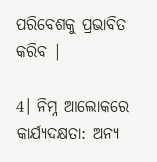ପରିବେଶକୁ ପ୍ରଭାବିତ କରିବ |

4। ନିମ୍ନ ଆଲୋକରେ କାର୍ଯ୍ୟଦକ୍ଷତା: ଅନ୍ୟ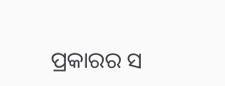ପ୍ରକାରର ସ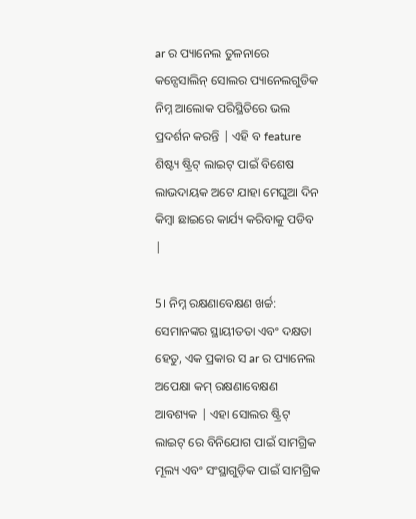ar ର ପ୍ୟାନେଲ ତୁଳନାରେ କନ୍ସେସାଲିନ୍ ସୋଲର ପ୍ୟାନେଲଗୁଡିକ ନିମ୍ନ ଆଲୋକ ପରିସ୍ଥିତିରେ ଭଲ ପ୍ରଦର୍ଶନ କରନ୍ତି | ଏହି ବ feature ଶିଷ୍ଟ୍ୟ ଷ୍ଟ୍ରିଟ୍ ଲାଇଟ୍ ପାଇଁ ବିଶେଷ ଲାଭଦାୟକ ଅଟେ ଯାହା ମେଘୁଆ ଦିନ କିମ୍ବା ଛାଇରେ କାର୍ଯ୍ୟ କରିବାକୁ ପଡିବ |

5। ନିମ୍ନ ରକ୍ଷଣାବେକ୍ଷଣ ଖର୍ଚ୍ଚ: ସେମାନଙ୍କର ସ୍ଥାୟୀତତା ଏବଂ ଦକ୍ଷତା ହେତୁ, ଏକ ପ୍ରକାର ସ ar ର ପ୍ୟାନେଲ ଅପେକ୍ଷା କମ୍ ରକ୍ଷଣାବେକ୍ଷଣ ଆବଶ୍ୟକ | ଏହା ସୋଲର ଷ୍ଟ୍ରିଟ୍ ଲାଇଟ୍ ରେ ବିନିଯୋଗ ପାଇଁ ସାମଗ୍ରିକ ମୂଲ୍ୟ ଏବଂ ସଂସ୍ଥାଗୁଡ଼ିକ ପାଇଁ ସାମଗ୍ରିକ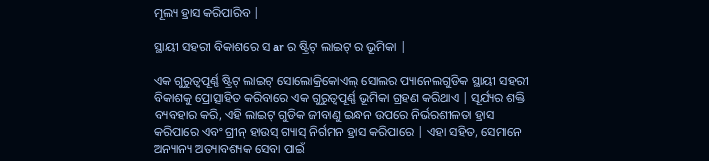ମୂଲ୍ୟ ହ୍ରାସ କରିପାରିବ |

ସ୍ଥାୟୀ ସହରୀ ବିକାଶରେ ସ ar ର ଷ୍ଟ୍ରିଟ୍ ଲାଇଟ୍ ର ଭୂମିକା |

ଏକ ଗୁରୁତ୍ୱପୂର୍ଣ୍ଣ ଷ୍ଟ୍ରିଟ୍ ଲାଇଟ୍ ସୋଲୋକ୍ରିକୋଏଲ୍ ସୋଲର ପ୍ୟାନେଲଗୁଡିକ ସ୍ଥାୟୀ ସହରୀ ବିକାଶକୁ ପ୍ରୋତ୍ସାହିତ କରିବାରେ ଏକ ଗୁରୁତ୍ୱପୂର୍ଣ୍ଣ ଭୂମିକା ଗ୍ରହଣ କରିଥାଏ | ସୂର୍ଯ୍ୟର ଶକ୍ତି ବ୍ୟବହାର କରି, ଏହି ଲାଇଟ୍ ଗୁଡିକ ଜୀବାଣୁ ଇନ୍ଧନ ଉପରେ ନିର୍ଭରଶୀଳତା ହ୍ରାସ କରିପାରେ ଏବଂ ଗ୍ରୀନ୍ ହାଉସ୍ ଗ୍ୟାସ୍ ନିର୍ଗମନ ହ୍ରାସ କରିପାରେ | ଏହା ସହିତ, ସେମାନେ ଅନ୍ୟାନ୍ୟ ଅତ୍ୟାବଶ୍ୟକ ସେବା ପାଇଁ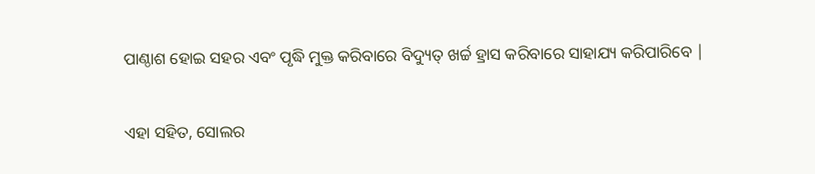ପାଣ୍ଠାଶ ହୋଇ ସହର ଏବଂ ପୃଦ୍ଧି ମୁକ୍ତ କରିବାରେ ବିଦ୍ୟୁତ୍ ଖର୍ଚ୍ଚ ହ୍ରାସ କରିବାରେ ସାହାଯ୍ୟ କରିପାରିବେ |

ଏହା ସହିତ, ସୋଲର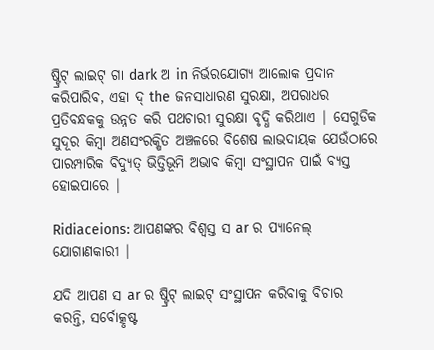ଷ୍ଟ୍ରିଟ୍ ଲାଇଟ୍ ଗା dark ଅ in ନିର୍ଭରଯୋଗ୍ୟ ଆଲୋକ ପ୍ରଦାନ କରିପାରିବ, ଏହା ଦ୍ the ଜନସାଧାରଣ ସୁରକ୍ଷା, ଅପରାଧର ପ୍ରତିବନ୍ଧକକୁ ଉନ୍ନତ କରି ପଥଚାରୀ ସୁରକ୍ଷା ବୃଦ୍ଧି କରିଥାଏ | ସେଗୁଡିକ ସୁଦୂର କିମ୍ବା ଅଣସଂରକ୍ଷିତ ଅଞ୍ଚଳରେ ବିଶେଷ ଲାଭଦାୟକ ଯେଉଁଠାରେ ପାରମ୍ପାରିକ ବିଦ୍ୟୁତ୍ ଭିତ୍ତିଭୂମି ଅଭାବ କିମ୍ବା ସଂସ୍ଥାପନ ପାଇଁ ବ୍ୟସ୍ତ ହୋଇପାରେ |

Ridiaceions: ଆପଣଙ୍କର ବିଶ୍ୱସ୍ତ ସ ar ର ପ୍ୟାନେଲ୍ ଯୋଗାଣକାରୀ |

ଯଦି ଆପଣ ସ ar ର ଷ୍ଟ୍ରିଟ୍ ଲାଇଟ୍ ସଂସ୍ଥାପନ କରିବାକୁ ବିଚାର କରନ୍ତି, ସର୍ବୋତ୍କୃଷ୍ଟ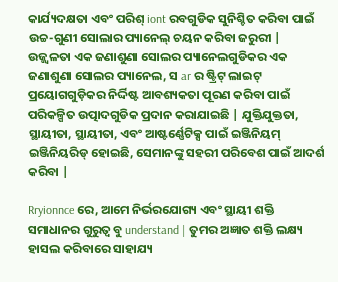କାର୍ଯ୍ୟଦକ୍ଷତା ଏବଂ ପରିଶ୍ iont ରବଗୁଡିକ ସୁନିଶ୍ଚିତ କରିବା ପାଇଁ ଉଚ୍ଚ-ଗୁଣୀ ସୋଲାର ପ୍ୟାନେଲ୍ ଚୟନ କରିବା ଜରୁରୀ | ଉଜ୍ଜ୍ୱଳତା ଏକ ଜଣାଶୁଣା ସୋଲର ପ୍ୟାନେଲଗୁଡିକର ଏକ ଜଣାଶୁଣା ସୋଲର ପ୍ୟାନେଲ, ସ ar ର ଷ୍ଟ୍ରିଟ୍ ଲାଇଟ୍ ପ୍ରୟୋଗଗୁଡ଼ିକର ନିର୍ଦ୍ଦିଷ୍ଟ ଆବଶ୍ୟକତା ପୂରଣ କରିବା ପାଇଁ ପରିକଳ୍ପିତ ଉତ୍ପାଦଗୁଡିକ ପ୍ରଦାନ କରାଯାଇଛି | ଯୁକ୍ତିଯୁକ୍ତତା, ସ୍ଥାୟୀତା, ସ୍ଥାୟୀତା, ଏବଂ ଆଷ୍ଟର୍ଣ୍ଣେଟିକ୍ସ ପାଇଁ ଇଞ୍ଜିନିୟମ୍ ଇଞ୍ଜିନିୟରିଡ୍ ହୋଇଛି, ସେମାନଙ୍କୁ ସହରୀ ପରିବେଶ ପାଇଁ ଆଦର୍ଶ କରିବା |

Rryionnce ରେ, ଆମେ ନିର୍ଭରଯୋଗ୍ୟ ଏବଂ ସ୍ଥାୟୀ ଶକ୍ତି ସମାଧାନର ଗୁରୁତ୍ୱ ବୁ understand | ତୁମର ଅଜ୍ଞାତ ଶକ୍ତି ଲକ୍ଷ୍ୟ ହାସଲ କରିବାରେ ସାହାଯ୍ୟ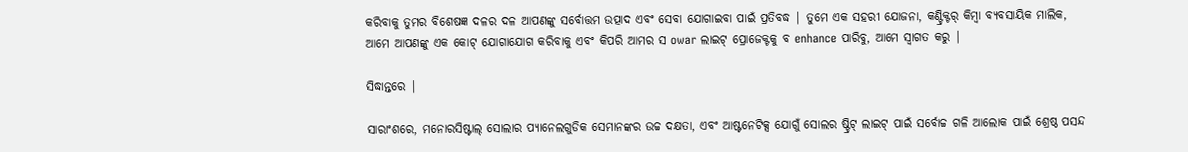କରିବାକୁ ତୁମର ବିଶେଷଜ୍ଞ ଦଳର ଦଳ ଆପଣଙ୍କୁ ସର୍ବୋତ୍ତମ ଉତ୍ପାଦ ଏବଂ ସେବା ଯୋଗାଇବା ପାଇଁ ପ୍ରତିବଦ୍ଧ | ତୁମେ ଏକ ସହରୀ ଯୋଜନା, କଣ୍ଟ୍ରିକ୍ଟର୍ କିମ୍ବା ବ୍ୟବସାୟିକ ମାଲିକ, ଆମେ ଆପଣଙ୍କୁ ଏକ କୋଟ୍ ଯୋଗାଯୋଗ କରିବାକୁ ଏବଂ କିପରି ଆମର ସ owar ଲାଇଟ୍ ପ୍ରୋଜେକ୍ଟକୁ ବ enhance ପାରିବୁ, ଆମେ ସ୍ୱାଗତ କରୁ |

ସିଦ୍ଧାନ୍ତରେ |

ସାରାଂଶରେ, ମନୋରସିଷ୍ଟାଲ୍ ସୋଲାର ପ୍ୟାନେଲଗୁଡିକ ସେମାନଙ୍କର ଉଚ୍ଚ ଦକ୍ଷତା, ଏବଂ ଆଷ୍ଟନେଟିକ୍ସ ଯୋଗୁଁ ସୋଲର ଷ୍ଟ୍ରିଟ୍ ଲାଇଟ୍ ପାଇଁ ସର୍ବୋଚ୍ଚ ଗଳି ଆଲୋକ ପାଇଁ ଶ୍ରେଷ୍ଠ ପସନ୍ଦ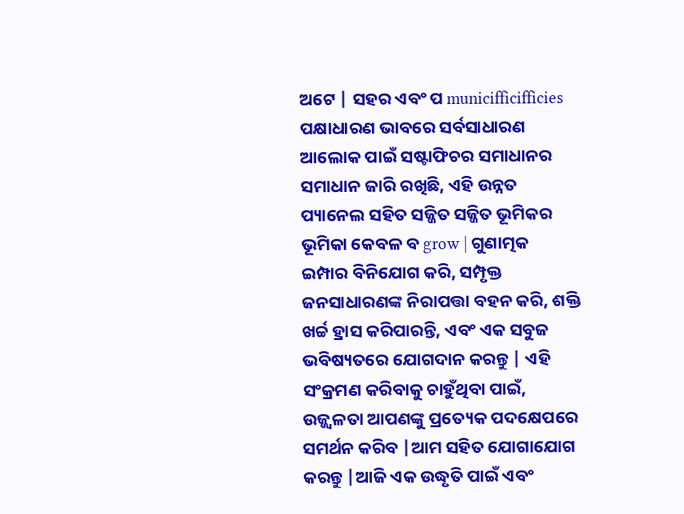ଅଟେ | ସହର ଏବଂ ପ municifficifficies ପକ୍ଷାଧାରଣ ଭାବରେ ସର୍ବସାଧାରଣ ଆଲୋକ ପାଇଁ ସଷ୍ଟାଫିଚର ସମାଧାନର ସମାଧାନ ଜାରି ରଖିଛି, ଏହି ଉନ୍ନତ ପ୍ୟାନେଲ ସହିତ ସଜ୍ଜିତ ସଜ୍ଜିତ ଭୂମିକର ଭୂମିକା କେବଳ ବ grow | ଗୁଣାତ୍ମକ ଇମ୍ପାର ବିନିଯୋଗ କରି, ସମ୍ପୃକ୍ତ ଜନସାଧାରଣଙ୍କ ନିରାପତ୍ତା ବହନ କରି, ଶକ୍ତି ଖର୍ଚ୍ଚ ହ୍ରାସ କରିପାରନ୍ତି, ଏବଂ ଏକ ସବୁଜ ଭବିଷ୍ୟତରେ ଯୋଗଦାନ କରନ୍ତୁ | ଏହି ସଂକ୍ରମଣ କରିବାକୁ ଚାହୁଁଥିବା ପାଇଁ, ଉଜ୍ଜ୍ୱଳତା ଆପଣଙ୍କୁ ପ୍ରତ୍ୟେକ ପଦକ୍ଷେପରେ ସମର୍ଥନ କରିବ |ଆମ ସହିତ ଯୋଗାଯୋଗ କରନ୍ତୁ |ଆଜି ଏକ ଉଦ୍ଧୃତି ପାଇଁ ଏବଂ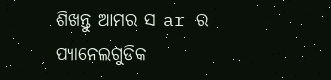ଶିଖନ୍ତୁ ଆମର ସ ar ର ପ୍ୟାନେଲଗୁଡିକ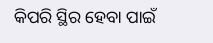କିପରି ସ୍ଥିର ହେବା ପାଇଁ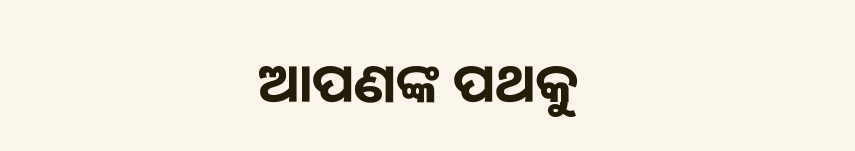ଆପଣଙ୍କ ପଥକୁ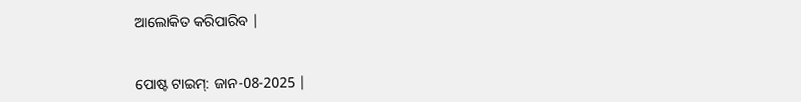ଆଲୋକିତ କରିପାରିବ |


ପୋଷ୍ଟ ଟାଇମ୍: ଜାନ-08-2025 |